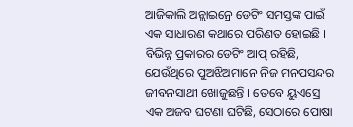ଆଜିକାଲି ଅନ୍ଲାଇନ୍ରେ ଡେଟିଂ ସମସ୍ତଙ୍କ ପାଇଁ ଏକ ସାଧାରଣ କଥାରେ ପରିଣତ ହୋଇଛି । ବିଭିନ୍ନ ପ୍ରକାରର ଡେଟିଂ ଆପ୍ ରହିଛି, ଯେଉଁଥିରେ ପୁଅଝିଅମାନେ ନିଜ ମନପସନ୍ଦର ଜୀବନସାଥୀ ଖୋଜୁଛନ୍ତି । ତେବେ ୟୁଏସ୍ରେ ଏକ ଅଜବ ଘଟଣା ଘଟିଛି, ସେଠାରେ ପୋଷା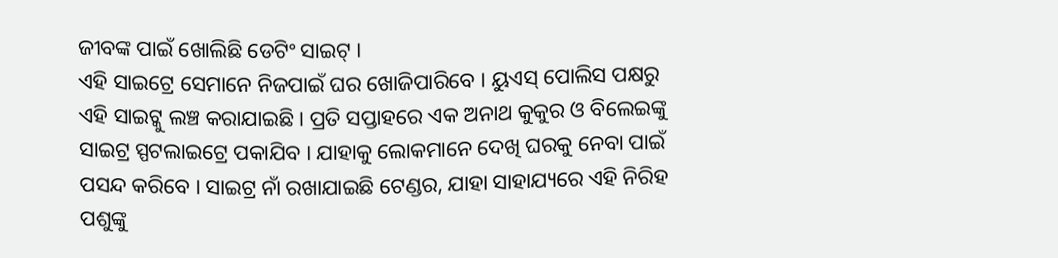ଜୀବଙ୍କ ପାଇଁ ଖୋଲିଛି ଡେଟିଂ ସାଇଟ୍ ।
ଏହି ସାଇଟ୍ରେ ସେମାନେ ନିଜପାଇଁ ଘର ଖୋଜିପାରିବେ । ୟୁଏସ୍ ପୋଲିସ ପକ୍ଷରୁ ଏହି ସାଇଟ୍କୁ ଲଞ୍ଚ କରାଯାଇଛି । ପ୍ରତି ସପ୍ତାହରେ ଏକ ଅନାଥ କୁକୁର ଓ ବିଲେଇଙ୍କୁ ସାଇଟ୍ର ସ୍ପଟଲାଇଟ୍ରେ ପକାଯିବ । ଯାହାକୁ ଲୋକମାନେ ଦେଖି ଘରକୁ ନେବା ପାଇଁ ପସନ୍ଦ କରିବେ । ସାଇଟ୍ର ନାଁ ରଖାଯାଇଛି ଟେଣ୍ଡର, ଯାହା ସାହାଯ୍ୟରେ ଏହି ନିରିହ ପଶୁଙ୍କୁ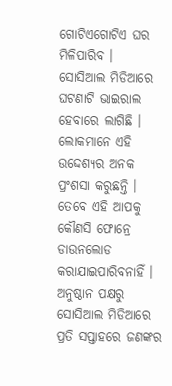ଗୋଟିଏଗୋଟିଏ ଘର ମିଳିପାରିବ ।
ସୋସିଆଲ ମିଡିଆରେ ଘଟଣାଟି ଭାଇରାଲ ହେବାରେ ଲାଗିଛି । ଲୋକମାନେ ଏହି ଉଦ୍ଦେଶ୍ୟର ଅନକ ପ୍ରଂଶସା କରୁଛନ୍ତି । ତେବେ ଏହି ଆପକୁ କୌଣସି ଫୋନ୍ରେ ଡାଉନଲୋଡ କରାଯାଇପାରିବନାହିଁ । ଅନୁଷ୍ଠାନ ପକ୍ଷରୁ ସୋସିଆଲ ମିଡିଆରେ ପ୍ରତି ସପ୍ତାହରେ ଜଣଙ୍କର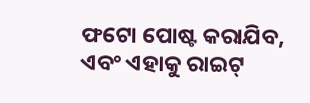ଫଟୋ ପୋଷ୍ଟ କରାଯିବ, ଏବଂ ଏହାକୁ ରାଇଟ୍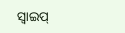ସ୍ୱାଇପ୍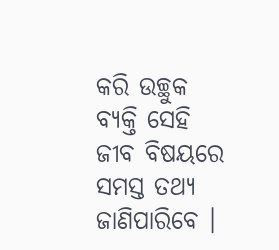କରି ଉଚ୍ଛୁକ ବ୍ୟକ୍ତି ସେହି ଜୀବ ବିଷୟରେ ସମସ୍ତ ତଥ୍ୟ ଜାଣିପାରିବେ ।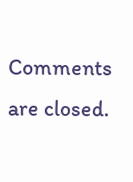Comments are closed.